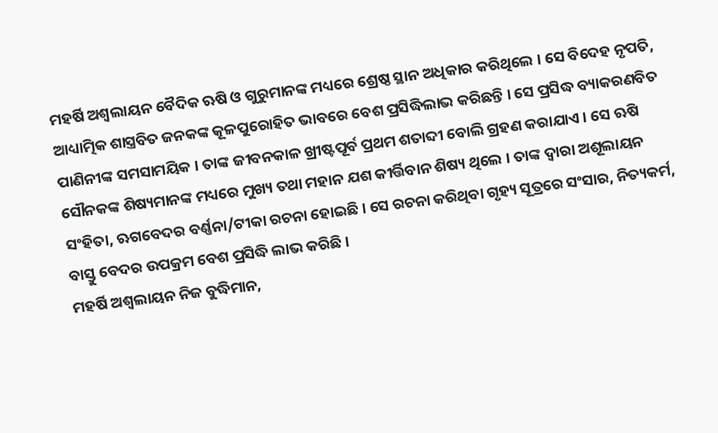ମହର୍ଷି ଅଶ୍ଵଲାୟନ ବୈଦିକ ଋଷି ଓ ଗୁରୁମାନଙ୍କ ମଧ୍ୟରେ ଶ୍ରେଷ୍ଠ ସ୍ଥାନ ଅଧିକାର କରିଥିଲେ । ସେ ବିଦେହ ନୃପତି, ଆଧ୍ୟାତ୍ମିକ ଶାସ୍ତ୍ରବିତ ଜନକଙ୍କ କୂଳପୁରୋହିତ ଭାବରେ ବେଶ ପ୍ରସିଦ୍ଧିଲାଭ କରିଛନ୍ତି । ସେ ପ୍ରସିଦ୍ଧ ବ୍ୟାକରଣବିତ ପାଣିନୀଙ୍କ ସମସାମୟିକ । ତାଙ୍କ ଜୀବନକାଳ ଖ୍ରୀଷ୍ଟପୂର୍ବ ପ୍ରଥମ ଶତାବ୍ଦୀ ବୋଲି ଗ୍ରହଣ କରାଯାଏ । ସେ ଋଷି ସୌନକଙ୍କ ଶିଷ୍ୟମାନଙ୍କ ମଧ୍ୟରେ ମୁଖ୍ୟ ତଥା ମହାନ ଯଶ କୀର୍ତ୍ତିବାନ ଶିଷ୍ୟ ଥିଲେ । ତାଙ୍କ ଦ୍ୱାରା ଅଶୂଲାୟନ ସଂହିତା, ଋଗବେଦର ବର୍ଣ୍ଣନା/ଟୀକା ରଚନା ହୋଇଛି । ସେ ରଚନା କରିଥିବା ଗୃହ୍ୟ ସୂତ୍ରରେ ସଂସାର, ନିତ୍ୟକର୍ମ, ବାସ୍ତୁ ବେଦର ଉପକ୍ରମ ବେଶ ପ୍ରସିଦ୍ଧି ଲାଭ କରିଛି ।
ମହର୍ଷି ଅଶ୍ଵଲାୟନ ନିଜ ବୁଦ୍ଧିମାନ,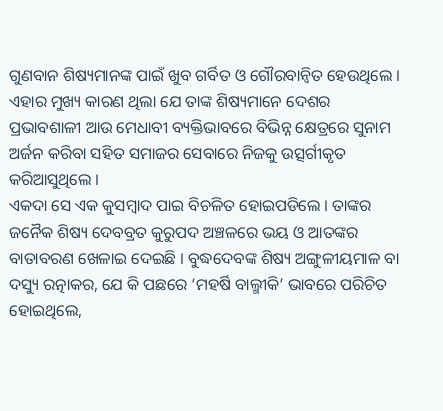ଗୁଣବାନ ଶିଷ୍ୟମାନଙ୍କ ପାଇଁ ଖୁବ ଗର୍ବିତ ଓ ଗୌରବାନ୍ଵିତ ହେଉଥିଲେ । ଏହାର ମୁଖ୍ୟ କାରଣ ଥିଲା ଯେ ତାଙ୍କ ଶିଷ୍ୟମାନେ ଦେଶର ପ୍ରଭାବଶାଳୀ ଆଉ ମେଧାବୀ ବ୍ୟକ୍ତିଭାବରେ ବିଭିନ୍ନ କ୍ଷେତ୍ରରେ ସୁନାମ ଅର୍ଜନ କରିବା ସହିତ ସମାଜର ସେବାରେ ନିଜକୁ ଉତ୍ସର୍ଗୀକୃତ କରିଆସୁଥିଲେ ।
ଏକଦା ସେ ଏକ କୁସମ୍ବାଦ ପାଇ ବିଚଳିତ ହୋଇପଡିଲେ । ତାଙ୍କର ଜନୈକ ଶିଷ୍ୟ ଦେବବ୍ରତ କୁରୁପଦ ଅଞ୍ଚଳରେ ଭୟ ଓ ଆତଙ୍କର ବାତାବରଣ ଖେଳାଇ ଦେଇଛି । ବୁଦ୍ଧଦେବଙ୍କ ଶିଷ୍ୟ ଅଙ୍ଗୁଳୀୟମାଳ ବା ଦସ୍ୟୁ ରତ୍ନାକର, ଯେ କି ପଛରେ ‘ମହର୍ଷି ବାଲ୍ମୀକି’ ଭାବରେ ପରିଚିତ ହୋଇଥିଲେ,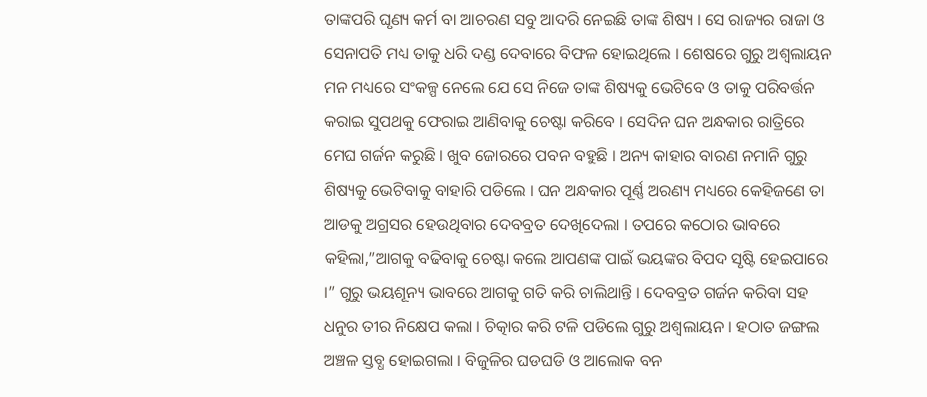ତାଙ୍କପରି ଘୃଣ୍ୟ କର୍ମ ବା ଆଚରଣ ସବୁ ଆଦରି ନେଇଛି ତାଙ୍କ ଶିଷ୍ୟ । ସେ ରାଜ୍ୟର ରାଜା ଓ ସେନାପତି ମଧ୍ୟ ତାକୁ ଧରି ଦଣ୍ଡ ଦେବାରେ ବିଫଳ ହୋଇଥିଲେ । ଶେଷରେ ଗୁରୁ ଅଶ୍ଵଲାୟନ ମନ ମଧ୍ୟରେ ସଂକଳ୍ପ ନେଲେ ଯେ ସେ ନିଜେ ତାଙ୍କ ଶିଷ୍ୟକୁ ଭେଟିବେ ଓ ତାକୁ ପରିବର୍ତ୍ତନ କରାଇ ସୁପଥକୁ ଫେରାଇ ଆଣିବାକୁ ଚେଷ୍ଟା କରିବେ । ସେଦିନ ଘନ ଅନ୍ଧକାର ରାତ୍ରିରେ ମେଘ ଗର୍ଜନ କରୁଛି । ଖୁବ ଜୋରରେ ପବନ ବହୁଛି । ଅନ୍ୟ କାହାର ବାରଣ ନମାନି ଗୁରୁ ଶିଷ୍ୟକୁ ଭେଟିବାକୁ ବାହାରି ପଡିଲେ । ଘନ ଅନ୍ଧକାର ପୂର୍ଣ୍ଣ ଅରଣ୍ୟ ମଧ୍ୟରେ କେହିଜଣେ ତା ଆଡକୁ ଅଗ୍ରସର ହେଉଥିବାର ଦେବବ୍ରତ ଦେଖିଦେଲା । ତପରେ କଠୋର ଭାବରେ କହିଲା,”ଆଗକୁ ବଢିବାକୁ ଚେଷ୍ଟା କଲେ ଆପଣଙ୍କ ପାଇଁ ଭୟଙ୍କର ବିପଦ ସୃଷ୍ଟି ହେଇପାରେ ।” ଗୁରୁ ଭୟଶୂନ୍ୟ ଭାବରେ ଆଗକୁ ଗତି କରି ଚାଲିଥାନ୍ତି । ଦେବବ୍ରତ ଗର୍ଜନ କରିବା ସହ ଧନୁର ତୀର ନିକ୍ଷେପ କଲା । ଚିତ୍କାର କରି ଟଳି ପଡିଲେ ଗୁରୁ ଅଶ୍ଵଲାୟନ । ହଠାତ ଜଙ୍ଗଲ ଅଞ୍ଚଳ ସ୍ତବ୍ଧ ହୋଇଗଲା । ବିଜୁଳିର ଘଡଘଡି ଓ ଆଲୋକ ବନ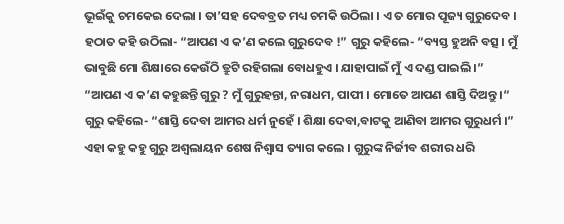ଭୂଇଁକୁ ଚମକେଇ ଦେଲା । ତା’ସହ ଦେବବ୍ରତ ମଧ୍ୟ ଚମକି ଉଠିଲା । ଏ ତ ମୋର ପୂଜ୍ୟ ଗୁରୁଦେବ । ହଠାତ କହି ଉଠିଲା- “ଆପଣ ଏ କ’ଣ କଲେ ଗୁରୁଦେବ !” ଗୁରୁ କହିଲେ- “ବ୍ୟସ୍ତ ହୁଅନି ବତ୍ସ । ମୁଁ ଭାବୁଛି ମୋ ଶିକ୍ଷାରେ କେଉଁଠି ତ୍ରୁଟି ରହିଗଲା ବୋଧହୁଏ । ଯାହାପାଇଁ ମୁଁ ଏ ଦଣ୍ଡ ପାଇଲି ।”
“ଆପଣ ଏ କ’ଣ କହୁଛନ୍ତି ଗୁରୁ ? ମୁଁ ଗୁରୁହନ୍ତା, ନରାଧମ, ପାପୀ । ମୋତେ ଆପଣ ଶାସ୍ତି ଦିଅନ୍ତୁ ।“ ଗୁରୁ କହିଲେ- “ଶାସ୍ତି ଦେବା ଆମର ଧର୍ମ ନୁହେଁ । ଶିକ୍ଷା ଦେବା,ବାଟକୁ ଆଣିବା ଆମର ଗୁରୁଧର୍ମ ।” ଏହା କହୁ କହୁ ଗୁରୁ ଅଶ୍ଵଲାୟନ ଶେଷ ନିଶ୍ଵାସ ତ୍ୟାଗ କଲେ । ଗୁରୁଙ୍କ ନିର୍ଜୀବ ଶରୀର ଧରି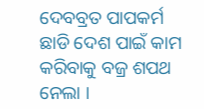ଦେବବ୍ରତ ପାପକର୍ମ ଛାଡି ଦେଶ ପାଇଁ କାମ କରିବାକୁ ବଜ୍ର ଶପଥ ନେଲା ।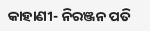କାହାଣୀ- ନିରଞ୍ଜନ ପତି